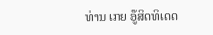ທ່ານ ເກຍ ອູ໊ສິດທິເດດ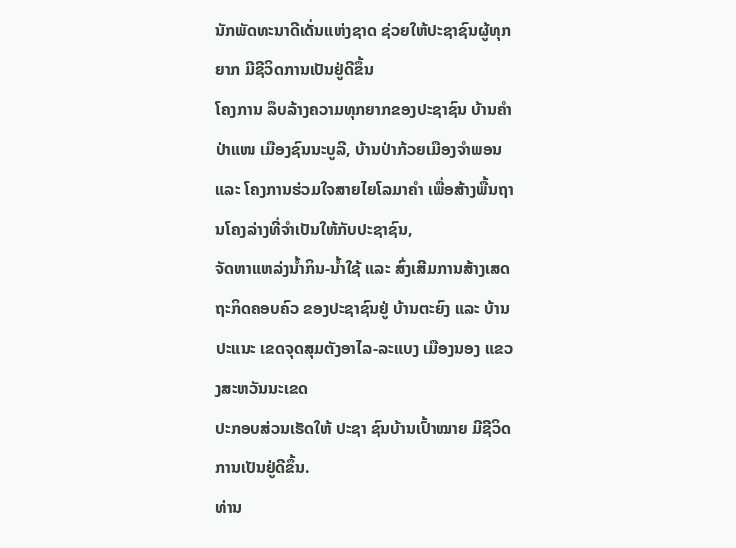ນັກພັດທະນາດີເດັ່ນແຫ່ງຊາດ ຊ່ວຍໃຫ້ປະຊາຊົນຜູ້ທຸກຍາກ ມີຊີວິດການເປັນຢູ່ດີຂຶ້ນ
ໂຄງການ ລຶບລ້າງຄວາມທຸກຍາກຂອງປະຊາຊົນ ບ້ານຄໍາປ່າແໜ ເມືອງຊົນນະບູລີ, ບ້ານປ່າກ້ວຍເມືອງຈໍາພອນ ແລະ ໂຄງການຮ່ວມໃຈສາຍໄຍໂລມາຄຳ ເພື່ອສ້າງພື້ນຖານໂຄງລ່າງທີ່ຈຳເປັນໃຫ້ກັບປະຊາຊົນ,
ຈັດຫາແຫລ່ງນໍ້າກິນ-ນໍ້າໃຊ້ ແລະ ສົ່ງເສີມການສ້າງເສດຖະກິດຄອບຄົວ ຂອງປະຊາຊົນຢູ່ ບ້ານຕະຍົງ ແລະ ບ້ານປະແນະ ເຂດຈຸດສຸມຕັງອາໄລ-ລະແບງ ເມືອງນອງ ແຂວງສະຫວັນນະເຂດ
ປະກອບສ່ວນເຮັດໃຫ້ ປະຊາ ຊົນບ້ານເປົ້າໝາຍ ມີຊີວິດການເປັນຢູ່ດີຂຶ້ນ.
ທ່ານ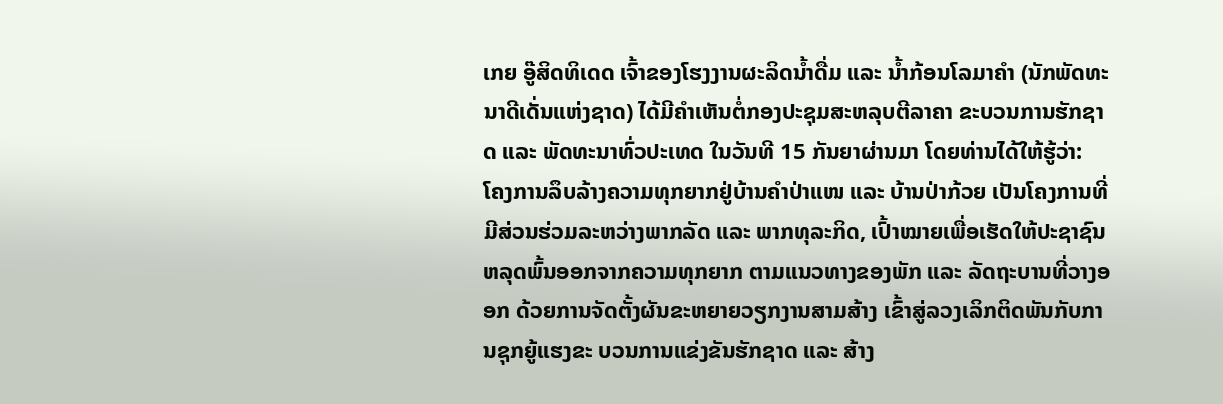ເກຍ ອູ໊ສິດທິເດດ ເຈົ້າຂອງໂຮງງານຜະລິດນໍ້າດື່ມ ແລະ ນ້ຳກ້ອນໂລມາຄຳ (ນັກພັດທະນາດີເດັ່ນແຫ່ງຊາດ) ໄດ້ມີຄຳເຫັນຕໍ່ກອງປະຊຸມສະຫລຸບຕີລາຄາ ຂະບວນການຮັກຊາດ ແລະ ພັດທະນາທົ່ວປະເທດ ໃນວັນທີ 15 ກັນຍາຜ່ານມາ ໂດຍທ່ານໄດ້ໃຫ້ຮູ້ວ່າ:
ໂຄງການລຶບລ້າງຄວາມທຸກຍາກຢູ່ບ້ານຄຳປ່າແໜ ແລະ ບ້ານປ່າກ້ວຍ ເປັນໂຄງການທີ່ມີສ່ວນຮ່ວມລະຫວ່າງພາກລັດ ແລະ ພາກທຸລະກິດ, ເປົ້າໝາຍເພື່ອເຮັດໃຫ້ປະຊາຊົນຫລຸດພົ້ນອອກຈາກຄວາມທຸກຍາກ ຕາມແນວທາງຂອງພັກ ແລະ ລັດຖະບານທີ່ວາງອອກ ດ້ວຍການຈັດຕັ້ງຜັນຂະຫຍາຍວຽກງານສາມສ້າງ ເຂົ້າສູ່ລວງເລິກຕິດພັນກັບການຊຸກຍູ້ແຮງຂະ ບວນການແຂ່ງຂັນຮັກຊາດ ແລະ ສ້າງ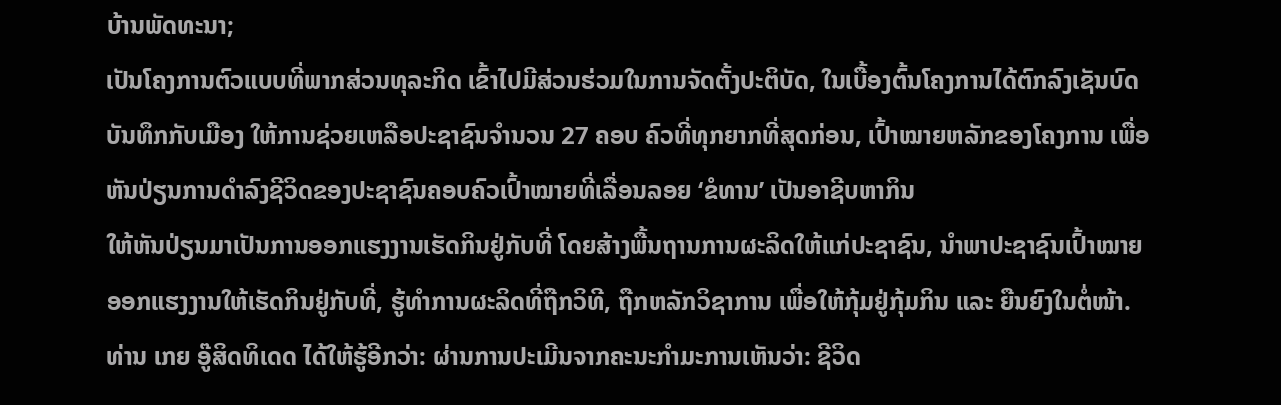ບ້ານພັດທະນາ;
ເປັນໂຄງການຕົວແບບທີ່ພາກສ່ວນທຸລະກິດ ເຂົ້າໄປມີສ່ວນຮ່ວມໃນການຈັດຕັ້ງປະຕິບັດ, ໃນເບື້ອງຕົ້ນໂຄງການໄດ້ຕົກລົງເຊັນບົດບັນທຶກກັບເມືອງ ໃຫ້ການຊ່ວຍເຫລືອປະຊາຊົນຈຳນວນ 27 ຄອບ ຄົວທີ່ທຸກຍາກທີ່ສຸດກ່ອນ, ເປົ້າໝາຍຫລັກຂອງໂຄງການ ເພື່ອຫັນປ່ຽນການດຳລົງຊີວິດຂອງປະຊາຊົນຄອບຄົວເປົ້າໝາຍທີ່ເລື່ອນລອຍ ‘ຂໍທານ’ ເປັນອາຊີບຫາກິນ
ໃຫ້ຫັນປ່ຽນມາເປັນການອອກແຮງງານເຮັດກິນຢູ່ກັບທີ່ ໂດຍສ້າງພື້ນຖານການຜະລິດໃຫ້ແກ່ປະຊາຊົນ, ນຳພາປະຊາຊົນເປົ້າໝາຍອອກແຮງງານໃຫ້ເຮັດກິນຢູ່ກັບທີ່, ຮູ້ທຳການຜະລິດທີ່ຖືກວິທີ, ຖືກຫລັກວິຊາການ ເພື່ອໃຫ້ກຸ້ມຢູ່ກຸ້ມກິນ ແລະ ຍືນຍົງໃນຕໍ່ໜ້າ.
ທ່ານ ເກຍ ອູ໊ສິດທິເດດ ໄດ້ໃຫ້ຮູ້ອີກວ່າ: ຜ່ານການປະເມີນຈາກຄະນະກຳມະການເຫັນວ່າ: ຊີວິດ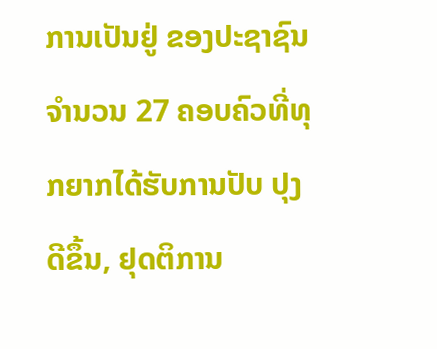ການເປັນຢູ່ ຂອງປະຊາຊົນຈຳນວນ 27 ຄອບຄົວທີ່ທຸກຍາກໄດ້ຮັບການປັບ ປຸງດີຂຶ້ນ, ຢຸດຕິການ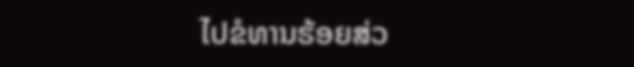ໄປຂໍທານຮ້ອຍສ່ວ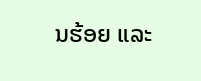ນຮ້ອຍ ແລະ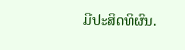ມີປະສິດທິຜົນ.